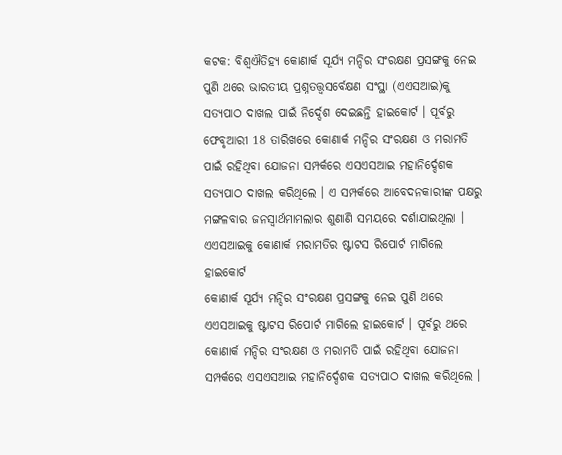କଟକ: ବିଶ୍ୱଐତିହ୍ୟ କୋଣାର୍କ ସୂର୍ଯ୍ୟ ମନ୍ଦିର ସଂରକ୍ଷଣ ପ୍ରସଙ୍ଗକୁ ନେଇ ପୁଣି ଥରେ ଭାରତୀୟ ପ୍ରଶ୍ନତତ୍ତ୍ୱସର୍ବେକ୍ଷଣ ସଂସ୍ଥା (ଏଏସଆଇ)କୁ ସତ୍ୟପାଠ ଦାଖଲ ପାଇଁ ନିର୍ଦ୍ଦେଶ ଦେଇଛନ୍ତି ହାଇକୋର୍ଟ । ପୂର୍ବରୁ ଫେବୃଆରୀ 18 ତାରିଖରେ କୋଣାର୍କ ମନ୍ଦିର ସଂରକ୍ଷଣ ଓ ମରାମତି ପାଇଁ ରହିଥିବା ଯୋଜନା ସମ୍ପର୍କରେ ଏସଏସଆଇ ମହାନିର୍ଦ୍ଦେଶକ ସତ୍ୟପାଠ ଦାଖଲ କରିଥିଲେ । ଏ ସମ୍ପର୍କରେ ଆବେଦନକାରୀଙ୍କ ପକ୍ଷରୁ ମଙ୍ଗଳବାର ଜନସ୍ୱାର୍ଥମାମଲାର ଶୁଣାଣି ସମୟରେ ଦର୍ଶାଯାଇଥିଲା ।
ଏଏସଆଇକୁ କୋଣାର୍କ ମରାମତିର ଷ୍ଟାଟସ ରିପୋର୍ଟ ମାଗିଲେ ହାଇକୋର୍ଟ
କୋଣାର୍କ ସୂର୍ଯ୍ୟ ମନ୍ଦିର ସଂରକ୍ଷଣ ପ୍ରସଙ୍ଗକୁ ନେଇ ପୁଣି ଥରେ ଏଏସଆଇକୁ ଷ୍ଟାଟସ ରିପୋର୍ଟ ମାଗିଲେ ହାଇକୋର୍ଟ । ପୂର୍ବରୁ ଥରେ କୋଣାର୍କ ମନ୍ଦିର ସଂରକ୍ଷଣ ଓ ମରାମତି ପାଇଁ ରହିଥିବା ଯୋଜନା ସମ୍ପର୍କରେ ଏସଏସଆଇ ମହାନିର୍ଦ୍ଦେଶକ ସତ୍ୟପାଠ ଦାଖଲ କରିଥିଲେ ।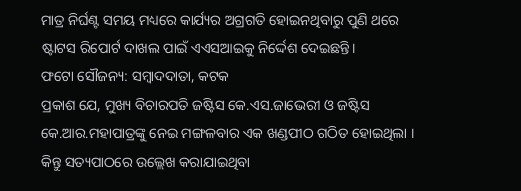ମାତ୍ର ନିର୍ଘଣ୍ଟ ସମୟ ମଧ୍ୟରେ କାର୍ଯ୍ୟର ଅଗ୍ରଗତି ହୋଇନଥିବାରୁ ପୁଣି ଥରେ ଷ୍ଟାଟସ ରିପୋର୍ଟ ଦାଖଲ ପାଇଁ ଏଏସଆଇକୁ ନିର୍ଦ୍ଦେଶ ଦେଇଛନ୍ତି।
ଫଟୋ ସୌଜନ୍ୟ: ସମ୍ବାଦଦାତା, କଟକ
ପ୍ରକାଶ ଯେ, ମୁଖ୍ୟ ବିଚାରପତି ଜଷ୍ଟିସ କେ.ଏସ.ଜାଭେରୀ ଓ ଜଷ୍ଟିସ କେ.ଆର.ମହାପାତ୍ରଙ୍କୁ ନେଇ ମଙ୍ଗଳବାର ଏକ ଖଣ୍ଡପୀଠ ଗଠିତ ହୋଇଥିଲା । କିନ୍ତୁ ସତ୍ୟପାଠରେ ଉଲ୍ଲେଖ କରାଯାଇଥିବା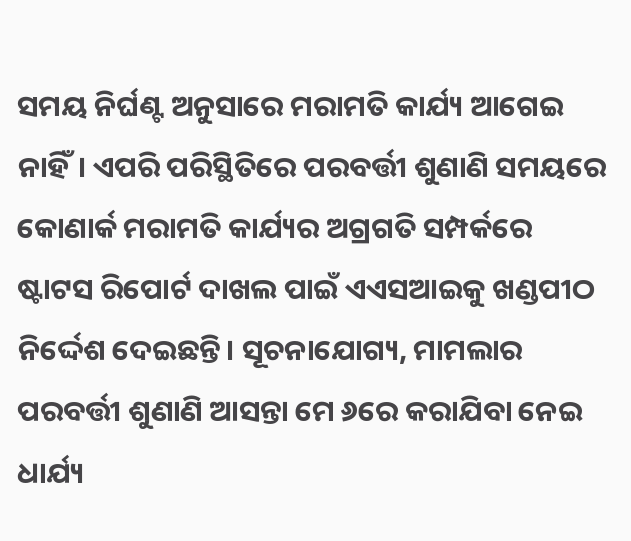ସମୟ ନିର୍ଘଣ୍ଟ ଅନୁସାରେ ମରାମତି କାର୍ଯ୍ୟ ଆଗେଇ ନାହିଁ। ଏପରି ପରିସ୍ଥିତିରେ ପରବର୍ତ୍ତୀ ଶୁଣାଣି ସମୟରେ କୋଣାର୍କ ମରାମତି କାର୍ଯ୍ୟର ଅଗ୍ରଗତି ସମ୍ପର୍କରେ ଷ୍ଟାଟସ ରିପୋର୍ଟ ଦାଖଲ ପାଇଁ ଏଏସଆଇକୁ ଖଣ୍ଡପୀଠ ନିର୍ଦ୍ଦେଶ ଦେଇଛନ୍ତି। ସୂଚନାଯୋଗ୍ୟ, ମାମଲାର ପରବର୍ତ୍ତୀ ଶୁଣାଣି ଆସନ୍ତା ମେ ୬ରେ କରାଯିବା ନେଇ ଧାର୍ଯ୍ୟ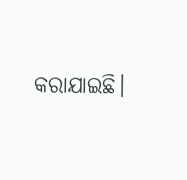କରାଯାଇଛି।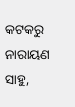କଟକରୁ ନାରାୟଣ ସାହୁ,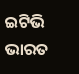ଇଟିଭି ଭାରତ